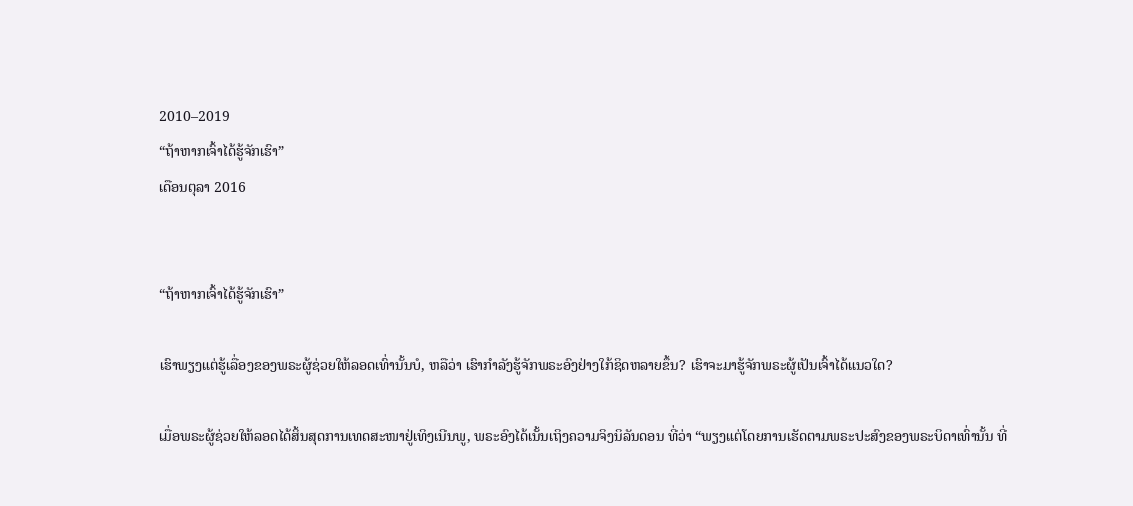2010–2019
“ຖ້າຫາກເຈົ້າໄດ້ຮູ້ຈັກເຮົາ”
ເດືອນຕຸລາ 2016


“ຖ້າຫາກເຈົ້າໄດ້ຮູ້ຈັກເຮົາ”

ເຮົາພຽງແຕ່ຮູ້ເລື່ອງຂອງພຣະຜູ້ຊ່ວຍໃຫ້ລອດເທົ່ານັ້ນບໍ, ຫລືວ່າ ເຮົາກຳລັງຮູ້ຈັກພຣະອົງຢ່າງໃກ້ຊິດຫລາຍຂຶ້ນ? ເຮົາຈະມາຮູ້ຈັກພຣະຜູ້ເປັນເຈົ້າໄດ້ແນວໃດ?

ເມື່ອພຣະຜູ້ຊ່ວຍໃຫ້ລອດໄດ້ສິ້ນສຸດການເທດສະໜາຢູ່ເທິງເນີນພູ, ພຣະອົງໄດ້ເນັ້ນເຖິງຄວາມຈິງນິລັນດອນ ທີ່ວ່າ “ພຽງແຕ່ໂດຍການເຮັດຕາມພຣະປະສົງຂອງພຣະບິດາເທົ່ານັ້ນ ທີ່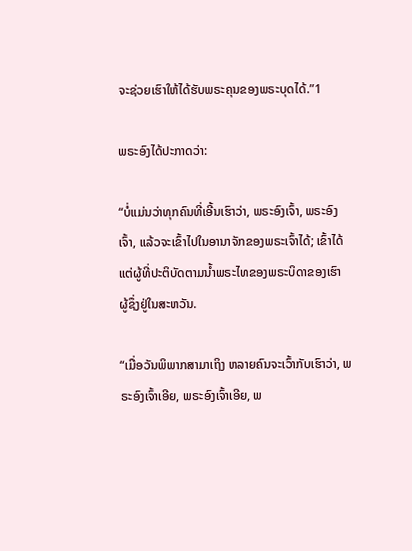ຈະຊ່ວຍເຮົາໃຫ້ໄດ້ຮັບພຣະຄຸນຂອງພຣະບຸດໄດ້.”1

ພຣະອົງໄດ້ປະກາດວ່າ:

“ບໍ່ແມ່ນວ່າທຸກຄົນທີ່ເອີ້ນເຮົາວ່າ, ພຣະອົງເຈົ້າ, ພຣະອົງເຈົ້າ, ແລ້ວຈະເຂົ້າໄປໃນອານາຈັກຂອງພຣະເຈົ້າໄດ້; ເຂົ້າໄດ້ແຕ່ຜູ້ທີ່ປະຕິບັດຕາມນ້ຳພຣະໄທຂອງພຣະບິດາຂອງເຮົາ ຜູ້ຊຶ່ງຢູ່ໃນສະຫວັນ.

“ເມື່ອວັນພິພາກສາມາເຖິງ ຫລາຍຄົນຈະເວົ້າກັບເຮົາວ່າ, ພຣະອົງເຈົ້າເອີຍ, ພຣະອົງເຈົ້າເອີຍ, ພ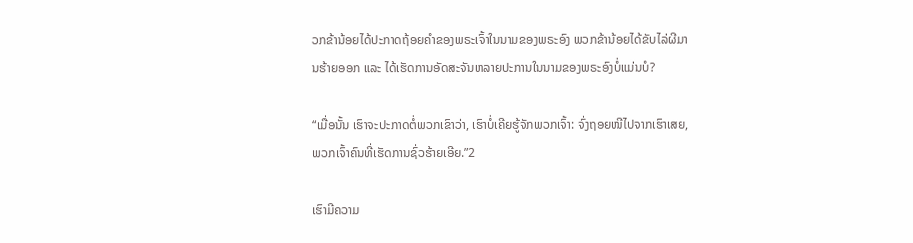ວກຂ້ານ້ອຍໄດ້ປະກາດຖ້ອຍຄຳຂອງພຣະເຈົ້າໃນນາມຂອງພຣະອົງ ພວກຂ້ານ້ອຍໄດ້ຂັບໄລ່ຜີມານຮ້າຍອອກ ແລະ ໄດ້ເຮັດການອັດສະຈັນຫລາຍປະການໃນນາມຂອງພຣະອົງບໍ່ແມ່ນບໍ?

“ເມື່ອນັ້ນ ເຮົາຈະປະກາດຕໍ່ພວກເຂົາວ່າ, ເຮົາບໍ່ເຄີຍຮູ້ຈັກພວກເຈົ້າ: ຈົ່ງຖອຍໜີໄປຈາກເຮົາເສຍ, ພວກເຈົ້າຄົນທີ່ເຮັດການຊົ່ວຮ້າຍເອີຍ.”2

ເຮົາມີຄວາມ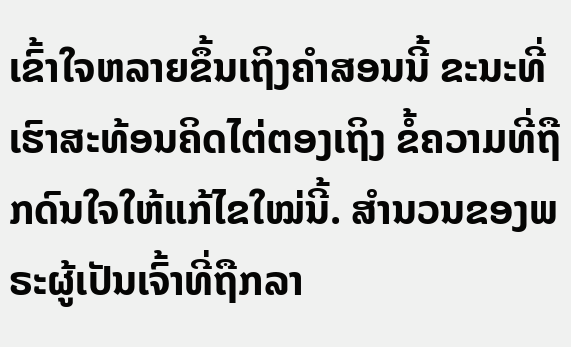ເຂົ້າໃຈຫລາຍຂຶ້ນເຖິງຄຳສອນນີ້ ຂະນະທີ່ເຮົາສະທ້ອນຄິດໄຕ່ຕອງເຖິງ ຂໍ້ຄວາມທີ່ຖືກດົນໃຈໃຫ້ແກ້ໄຂໃໝ່ນີ້. ສຳນວນຂອງພຣະຜູ້ເປັນເຈົ້າທີ່ຖືກລາ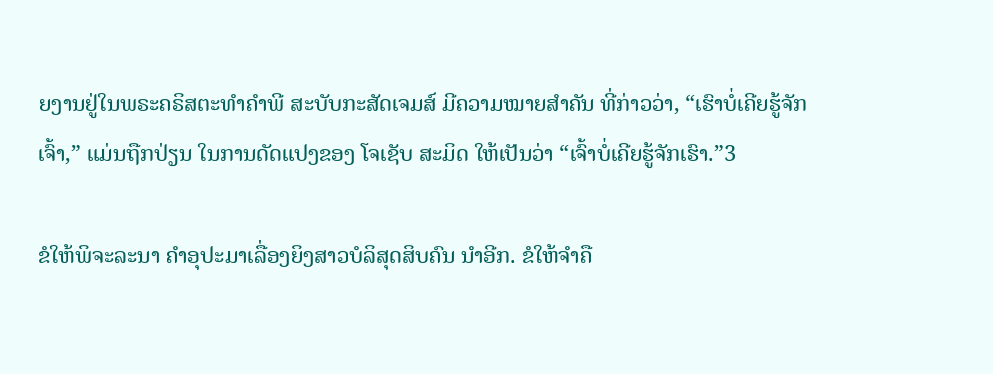ຍງານຢູ່ໃນພຣະຄຣິສຕະທຳຄຳພີ ສະບັບກະສັດເຈມສ໌ ມີຄວາມໝາຍສຳຄັນ ທີ່ກ່າວວ່າ, “ເຮົາບໍ່ເຄີຍຮູ້ຈັກເຈົ້າ,” ແມ່ນຖືກປ່ຽນ ໃນການດັດແປງຂອງ ໂຈເຊັບ ສະມິດ ໃຫ້ເປັນວ່າ “ເຈົ້າບໍ່ເຄີຍຮູ້ຈັກເຮົາ.”3

ຂໍໃຫ້ພິຈະລະນາ ຄຳອຸປະມາເລື່ອງຍິງສາວບໍລິສຸດສິບຄົນ ນຳອີກ. ຂໍໃຫ້ຈຳຄື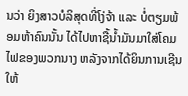ນວ່າ ຍິງສາວບໍລິສຸດທີ່ໂງ່ຈ້າ ແລະ ບໍ່ຕຽມພ້ອມຫ້າຄົນນັ້ນ ໄດ້ໄປຫາຊື້ນ້ຳມັນມາໃສ່ໂຄມໄຟຂອງພວກນາງ ຫລັງຈາກໄດ້ຍິນການເຊີນໃຫ້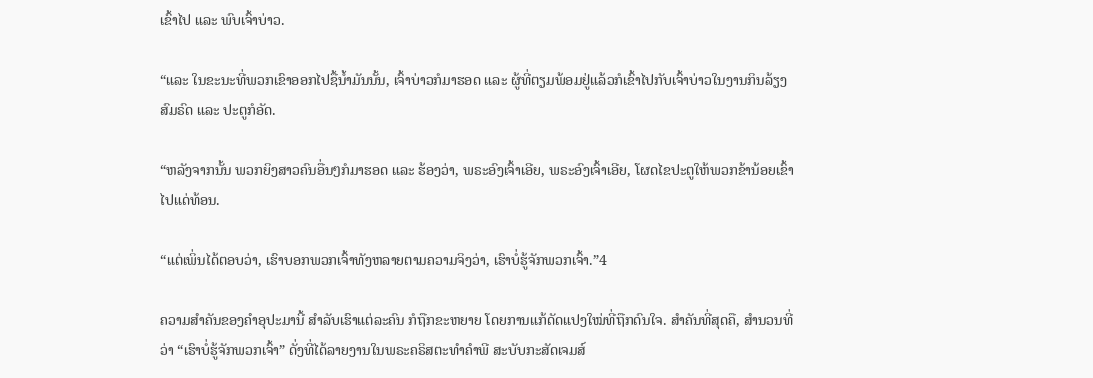ເຂົ້າໄປ ແລະ ພົບເຈົ້າບ່າວ.

“ແລະ ໃນຂະນະທີ່ພວກເຂົາອອກໄປຊື້ນ້ຳມັນນັ້ນ, ເຈົ້າບ່າວກໍມາຮອດ ແລະ ຜູ້ທີ່ຕຽມພ້ອມຢູ່ແລ້ວກໍເຂົ້າໄປກັບເຈົ້າບ່າວໃນງານກິນລ້ຽງສົມຣົດ ແລະ ປະຕູກໍອັດ.

“ຫລັງຈາກນັ້ນ ພວກຍິງສາວຄົນອື່ນໆກໍມາຮອດ ແລະ ຮ້ອງວ່າ, ພຣະອົງເຈົ້າເອີຍ, ພຣະອົງເຈົ້າເອີຍ, ໂຜດໄຂປະຕູໃຫ້ພວກຂ້ານ້ອຍເຂົ້າໄປແດ່ທ້ອນ.

“ແຕ່ເພິ່ນໄດ້ຕອບວ່າ, ເຮົາບອກພວກເຈົ້າທັງຫລາຍຕາມຄວາມຈິງວ່າ, ເຮົາບໍ່ຮູ້ຈັກພວກເຈົ້າ.”4

ຄວາມສຳຄັນຂອງຄຳອຸປະມານີ້ ສຳລັບເຮົາແຕ່ລະຄົນ ກໍຖືກຂະຫຍາຍ ໂດຍການແກ້ດັດແປງໃໝ່ທີ່ຖືກດົນໃຈ. ສຳຄັນທີ່ສຸດຄື, ສຳນວນທີ່ວ່າ “ເຮົາບໍ່ຮູ້ຈັກພວກເຈົ້າ” ດັ່ງທີ່ໄດ້ລາຍງານໃນພຣະຄຣິສຕະທຳຄຳພີ ສະບັບກະສັດເຈມສ໌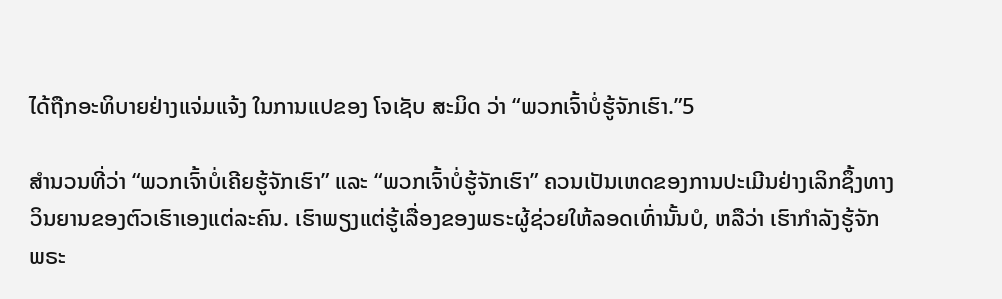ໄດ້ຖືກອະທິບາຍຢ່າງແຈ່ມແຈ້ງ ໃນການແປຂອງ ໂຈເຊັບ ສະມິດ ວ່າ “ພວກເຈົ້າບໍ່ຮູ້ຈັກເຮົາ.”5

ສຳນວນທີ່ວ່າ “ພວກເຈົ້າບໍ່ເຄີຍຮູ້ຈັກເຮົາ” ແລະ “ພວກເຈົ້າບໍ່ຮູ້ຈັກເຮົາ” ຄວນເປັນເຫດຂອງການປະເມີນຢ່າງເລິກຊຶ້ງທາງວິນຍານຂອງຕົວເຮົາເອງແຕ່ລະຄົນ. ເຮົາພຽງແຕ່ຮູ້ເລື່ອງຂອງພຣະຜູ້ຊ່ວຍໃຫ້ລອດເທົ່ານັ້ນບໍ, ຫລືວ່າ ເຮົາກຳລັງຮູ້ຈັກພຣະ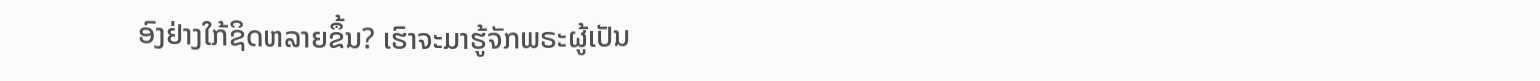ອົງຢ່າງໃກ້ຊິດຫລາຍຂຶ້ນ? ເຮົາຈະມາຮູ້ຈັກພຣະຜູ້ເປັນ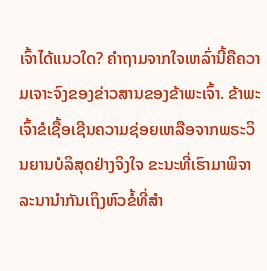ເຈົ້າໄດ້ແນວໃດ? ຄຳຖາມຈາກໃຈເຫລົ່ານີ້ຄືຄວາມເຈາະຈົງຂອງຂ່າວສານຂອງຂ້າພະເຈົ້າ. ຂ້າພະເຈົ້າຂໍເຊື້ອເຊີນຄວາມຊ່ອຍເຫລືອຈາກພຣະວິນຍານບໍລິສຸດຢ່າງຈິງໃຈ ຂະນະທີ່ເຮົາມາພິຈາລະນານຳກັນເຖິງຫົວຂໍ້ທີ່ສຳ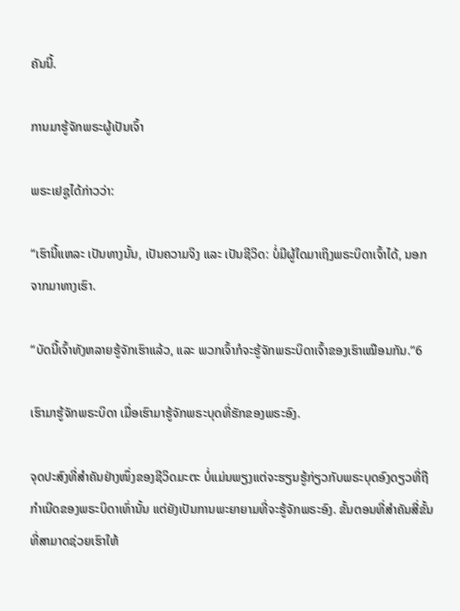ຄັນນີ້.

ການມາຮູ້ຈັກພຣະຜູ້ເປັນເຈົ້າ

ພຣະເຢຊູໄດ້ກ່າວວ່າ:

“ເຮົານີ້ແຫລະ ເປັນທາງນັ້ນ, ເປັນຄວາມຈິງ ແລະ ເປັນຊີວິດ: ບໍ່ມີຜູ້ໃດມາເຖິງພຣະບິດາເຈົ້າໄດ້, ນອກຈາກມາທາງເຮົາ.

“ບັດນີ້ເຈົ້າທັງຫລາຍຮູ້ຈັກເຮົາແລ້ວ, ແລະ ພວກເຈົ້າກໍຈະຮູ້ຈັກພຣະບິດາເຈົ້າຂອງເຮົາເໝືອນກັນ.”6

ເຮົາມາຮູ້ຈັກພຣະບິດາ ເມື່ອເຮົາມາຮູ້ຈັກພຣະບຸດທີ່ຮັກຂອງພຣະອົງ.

ຈຸດປະສົງທີ່ສຳຄັນຢ່າງໜຶ່ງຂອງຊີວິດມະຕະ ບໍ່ແມ່ນພຽງແຕ່ຈະຮຽນຮູ້ກ່ຽວກັບພຣະບຸດອົງດຽວທີ່ຖືກຳເນີດຂອງພຣະບິດາເທົ່ານັ້ນ ແຕ່ຍັງເປັນການພະຍາຍາມທີ່ຈະຮູ້ຈັກພຣະອົງ. ຂັ້ນຕອນທີ່ສຳຄັນສີ່ຂັ້ນ ທີ່ສາມາດຊ່ວຍເຮົາໃຫ້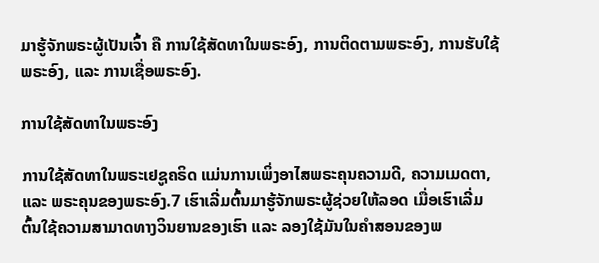ມາຮູ້ຈັກພຣະຜູ້ເປັນເຈົ້າ ຄື ການໃຊ້ສັດທາໃນພຣະອົງ, ການຕິດຕາມພຣະອົງ, ການຮັບໃຊ້ພຣະອົງ, ແລະ ການເຊື່ອພຣະອົງ.

ການໃຊ້ສັດທາໃນພຣະອົງ

ການໃຊ້ສັດທາໃນພຣະເຢຊູຄຣິດ ແມ່ນການເພິ່ງອາໄສພຣະຄຸນຄວາມດີ, ຄວາມເມດຕາ, ແລະ ພຣະຄຸນຂອງພຣະອົງ.7 ເຮົາເລີ່ມຕົ້ນມາຮູ້ຈັກພຣະຜູ້ຊ່ວຍໃຫ້ລອດ ເມື່ອເຮົາເລີ່ມຕົ້ນໃຊ້ຄວາມສາມາດທາງວິນຍານຂອງເຮົາ ແລະ ລອງໃຊ້ມັນໃນຄຳສອນຂອງພ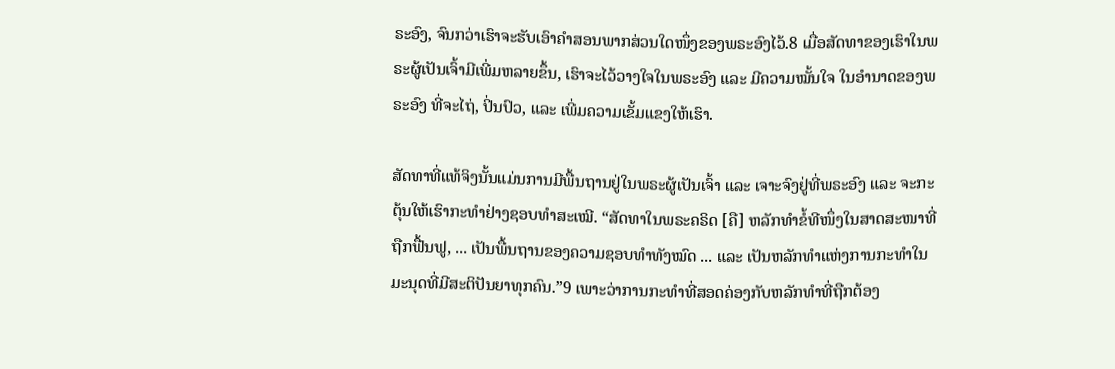ຣະອົງ, ຈົນກວ່າເຮົາຈະຮັບເອົາຄຳສອນພາກສ່ວນໃດໜຶ່ງຂອງພຣະອົງໄວ້.8 ເມື່ອສັດທາຂອງເຮົາໃນພຣະຜູ້ເປັນເຈົ້າມີເພີ່ມຫລາຍຂຶ້ນ, ເຮົາຈະໄວ້ວາງໃຈໃນພຣະອົງ ແລະ ມີຄວາມໝັ້ນໃຈ ໃນອຳນາດຂອງພຣະອົງ ທີ່ຈະໄຖ່, ປິ່ນປົວ, ແລະ ເພີ່ມຄວາມເຂັ້ມແຂງໃຫ້ເຮົາ.

ສັດທາທີ່ແທ້ຈິງນັ້ນແມ່ນການມີພື້ນຖານຢູ່ໃນພຣະຜູ້ເປັນເຈົ້າ ແລະ ເຈາະຈົງຢູ່ທີ່ພຣະອົງ ແລະ ຈະກະຕຸ້ນໃຫ້ເຮົາກະທຳຢ່າງຊອບທຳສະເໝີ. “ສັດທາໃນພຣະຄຣິດ [ຄື] ຫລັກທຳຂໍ້ທີໜຶ່ງໃນສາດສະໜາທີ່ຖືກຟື້ນຟູ, ... ເປັນພື້ນຖານຂອງຄວາມຊອບທຳທັງໝົດ ... ແລະ ເປັນຫລັກທຳແຫ່ງການກະທຳໃນມະນຸດທີ່ມີສະຕິປັນຍາທຸກຄົນ.”9 ເພາະວ່າການກະທຳທີ່ສອດຄ່ອງກັບຫລັກທຳທີ່ຖືກຕ້ອງ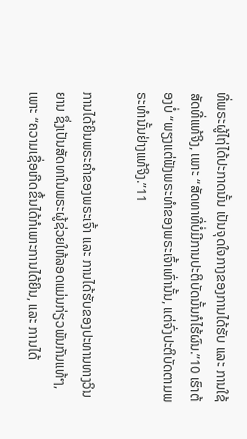ທີ່ພຣະຜູ້ໄຖ່ໄດ້ປະກາດນັ້ນ ເປັນຈຸດໃຈກາງຂອງການໄດ້ຮັບ ແລະ ການໃຊ້ສັດທີ່ແທ້ຈິງ, ເພາະ “ສັດທາທີ່ບໍ່ມີການປະຕິບັດນັ້ນກໍໄຮ້ຜົນ.”10 ເຮົາຕ້ອງບໍ່ “ພຽງແຕ່ຟັງພຣະທຳຂອງພຣະເຈົ້າເທົ່ານັ້ນ, ແຕ່ຈົ່ງປະຕິບັດຕາມພຣະທຳນັ້ນຢ່າງແທ້ຈິງ.”11

ການໄດ້ຍິນພຣະຄຳຂອງພຣະເຈົ້າ ແລະ ການໄດ້ຮັບຂອງປະທານທາງວິນຍານ ຊຶ່ງເປັນສັດທາໃນພຣະຜູ້ຊ່ວຍໃຫ້ລອດແມ່ນກ່ຽວພັນກັນແທ້ໆ, ເພາະ “ຄວາມເຊື່ອເກີດຂຶ້ນໄດ້ກໍເພາະການໄດ້ຍິນ, ແລະ ການໄດ້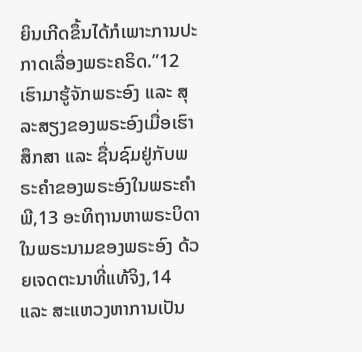ຍິນເກີດຂຶ້ນໄດ້ກໍເພາະການປະກາດເລື່ອງພຣະຄຣິດ.”12 ເຮົາມາຮູ້ຈັກພຣະອົງ ແລະ ສຸລະສຽງຂອງພຣະອົງເມື່ອເຮົາສຶກສາ ແລະ ຊື່ນຊົມຢູ່ກັບພຣະຄຳຂອງພຣະອົງໃນພຣະຄຳພີ,13 ອະທິຖານຫາພຣະບິດາໃນພຣະນາມຂອງພຣະອົງ ດ້ວຍເຈດຕະນາທີ່ແທ້ຈິງ,14 ແລະ ສະແຫວງຫາການເປັນ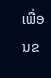ເພື່ອນຂ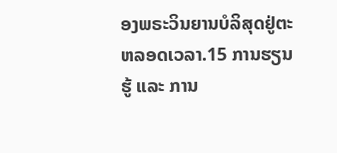ອງພຣະວິນຍານບໍລິສຸດຢູ່ຕະຫລອດເວລາ.15 ການຮຽນຮູ້ ແລະ ການ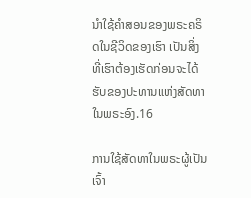ນຳໃຊ້ຄຳສອນຂອງພຣະຄຣິດໃນຊີວິດຂອງເຮົາ ເປັນສິ່ງທີ່ເຮົາຕ້ອງເຮັດກ່ອນຈະໄດ້ຮັບຂອງປະທານແຫ່ງສັດທາໃນພຣະອົງ.16

ການໃຊ້ສັດທາໃນພຣະຜູ້ເປັນເຈົ້າ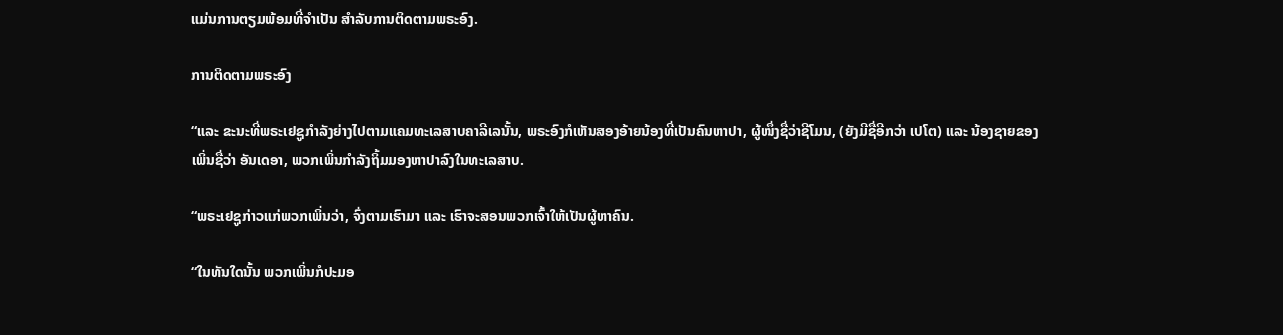ແມ່ນການຕຽມພ້ອມທີ່ຈຳເປັນ ສຳລັບການຕິດຕາມພຣະອົງ.

ການຕິດຕາມພຣະອົງ

“ແລະ ຂະນະທີ່ພຣະເຢຊູກຳລັງຍ່າງໄປຕາມແຄມທະເລສາບຄາລີເລນັ້ນ, ພຣະອົງກໍເຫັນສອງອ້າຍນ້ອງທີ່ເປັນຄົນຫາປາ, ຜູ້ໜຶ່ງຊື່ວ່າຊີໂມນ, (ຍັງມີຊື່ອີກວ່າ ເປໂຕ) ແລະ ນ້ອງຊາຍຂອງເພິ່ນຊື່ວ່າ ອັນເດອາ, ພວກເພິ່ນກຳລັງຖິ້ມມອງຫາປາລົງໃນທະເລສາບ.

“ພຣະເຢຊູກ່າວແກ່ພວກເພິ່ນວ່າ, ຈົ່ງຕາມເຮົາມາ ແລະ ເຮົາຈະສອນພວກເຈົ້າໃຫ້ເປັນຜູ້ຫາຄົນ.

“ໃນທັນໃດນັ້ນ ພວກເພິ່ນກໍປະມອ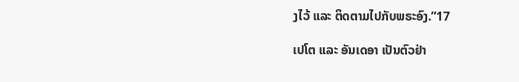ງໄວ້ ແລະ ຕິດຕາມໄປກັບພຣະອົງ.”17

ເປໂຕ ແລະ ອັນເດອາ ເປັນຕົວຢ່າ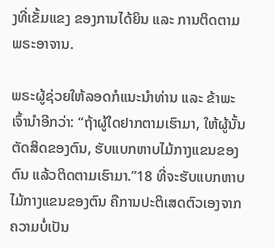ງທີ່ເຂັ້ມແຂງ ຂອງການໄດ້ຍິນ ແລະ ການຕິດຕາມພຣະອາຈານ.

ພຣະຜູ້ຊ່ວຍໃຫ້ລອດກໍແນະນຳທ່ານ ແລະ ຂ້າພະເຈົ້ານຳອີກວ່າ: “ຖ້າຜູ້ໃດຢາກຕາມເຮົາມາ, ໃຫ້ຜູ້ນັ້ນຕັດສິດຂອງຕົນ, ຮັບແບກຫາບໄມ້ກາງແຂນຂອງຕົນ ແລ້ວຕິດຕາມເຮົາມາ.”18 ທີ່ຈະຮັບແບກຫາບໄມ້ກາງແຂນຂອງຕົນ ຄືການປະຕິເສດຕົວເອງຈາກຄວາມບໍ່ເປັນ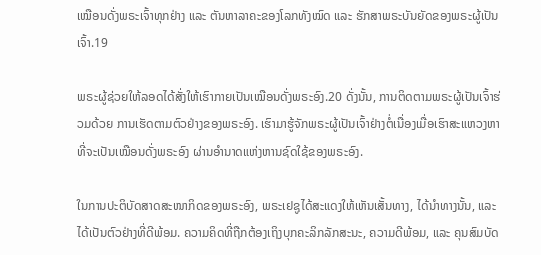ເໝືອນດັ່ງພຣະເຈົ້າທຸກຢ່າງ ແລະ ຕັນຫາລາຄະຂອງໂລກທັງໝົດ ແລະ ຮັກສາພຣະບັນຍັດຂອງພຣະຜູ້ເປັນເຈົ້າ.19

ພຣະຜູ້ຊ່ວຍໃຫ້ລອດໄດ້ສັ່ງໃຫ້ເຮົາກາຍເປັນເໝືອນດັ່ງພຣະອົງ.20 ດັ່ງນັ້ນ, ການຕິດຕາມພຣະຜູ້ເປັນເຈົ້າຮ່ວມດ້ວຍ ການເຮັດຕາມຕົວຢ່າງຂອງພຣະອົງ. ເຮົາມາຮູ້ຈັກພຣະຜູ້ເປັນເຈົ້າຢ່າງຕໍ່ເນື່ອງເມື່ອເຮົາສະແຫວງຫາທີ່ຈະເປັນເໝືອນດັ່ງພຣະອົງ ຜ່ານອຳນາດແຫ່ງຫານຊົດໃຊ້ຂອງພຣະອົງ.

ໃນການປະຕິບັດສາດສະໜາກິດຂອງພຣະອົງ, ພຣະເຢຊູໄດ້ສະແດງໃຫ້ເຫັນເສັ້ນທາງ, ໄດ້ນຳທາງນັ້ນ, ແລະ ໄດ້ເປັນຕົວຢ່າງທີ່ດີພ້ອມ. ຄວາມຄິດທີ່ຖືກຕ້ອງເຖິງບຸກຄະລິກລັກສະນະ, ຄວາມດີພ້ອມ, ແລະ ຄຸນສົມບັດ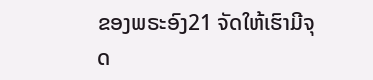ຂອງພຣະອົງ21 ຈັດໃຫ້ເຮົາມີຈຸດ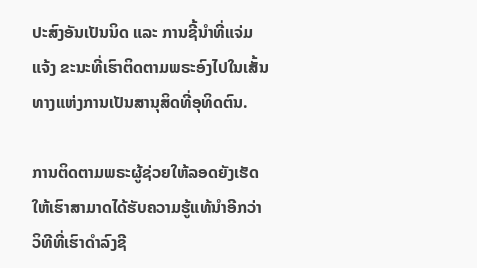ປະສົງອັນເປັນນິດ ແລະ ການຊີ້ນຳທີ່ແຈ່ມແຈ້ງ ຂະນະທີ່ເຮົາຕິດຕາມພຣະອົງໄປໃນເສັ້ນທາງແຫ່ງການເປັນສານຸສິດທີ່ອຸທິດຕົນ.

ການຕິດຕາມພຣະຜູ້ຊ່ວຍໃຫ້ລອດຍັງເຮັດໃຫ້ເຮົາສາມາດໄດ້ຮັບຄວາມຮູ້ແທ້ນຳອີກວ່າ ວິທີທີ່ເຮົາດຳລົງຊີ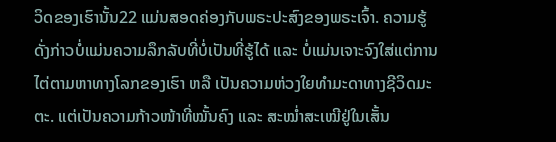ວິດຂອງເຮົານັ້ນ22 ແມ່ນສອດຄ່ອງກັບພຣະປະສົງຂອງພຣະເຈົ້າ. ຄວາມຮູ້ດັ່ງກ່າວບໍ່ແມ່ນຄວາມລຶກລັບທີ່ບໍ່ເປັນທີ່ຮູ້ໄດ້ ແລະ ບໍ່ແມ່ນເຈາະຈົງໃສ່ແຕ່ການໄຕ່ຕາມຫາທາງໂລກຂອງເຮົາ ຫລື ເປັນຄວາມຫ່ວງໃຍທຳມະດາທາງຊີວິດມະຕະ. ແຕ່ເປັນຄວາມກ້າວໜ້າທີ່ໝັ້ນຄົງ ແລະ ສະໝ່ຳສະເໝີຢູ່ໃນເສັ້ນ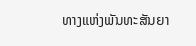ທາງແຫ່ງພັນທະສັນຍາ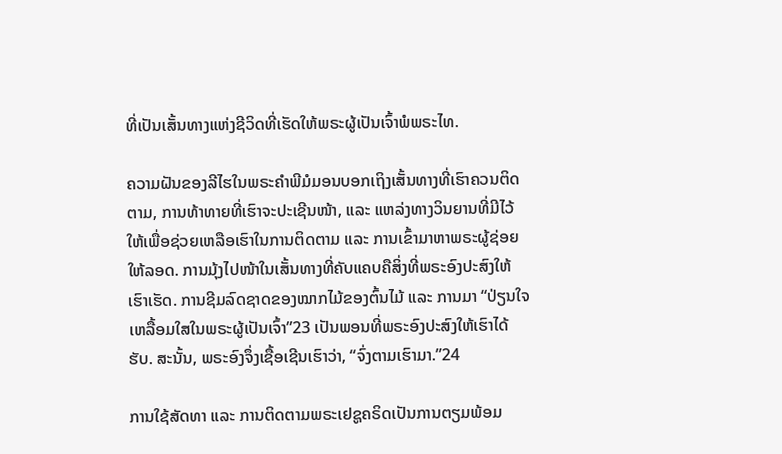ທີ່ເປັນເສັ້ນທາງແຫ່ງຊີວິດທີ່ເຮັດໃຫ້ພຣະຜູ້ເປັນເຈົ້າພໍພຣະໄທ.

ຄວາມຝັນຂອງລີໄຮໃນພຣະຄຳພີມໍມອນບອກເຖິງເສັ້ນທາງທີ່ເຮົາຄວນຕິດຕາມ, ການທ້າທາຍທີ່ເຮົາຈະປະເຊີນໜ້າ, ແລະ ແຫລ່ງທາງວິນຍານທີ່ມີໄວ້ໃຫ້ເພື່ອຊ່ວຍເຫລືອເຮົາໃນການຕິດຕາມ ແລະ ການເຂົ້າມາຫາພຣະຜູ້ຊ່ອຍໃຫ້ລອດ. ການມຸ້ງໄປໜ້າໃນເສັ້ນທາງທີ່ຄັບແຄບຄືສິ່ງທີ່ພຣະອົງປະສົງໃຫ້ເຮົາເຮັດ. ການຊີມລົດຊາດຂອງໝາກໄມ້ຂອງຕົ້ນໄມ້ ແລະ ການມາ “ປ່ຽນໃຈເຫລື້ອມໃສໃນພຣະຜູ້ເປັນເຈົ້າ”23 ເປັນພອນທີ່ພຣະອົງປະສົງໃຫ້ເຮົາໄດ້ຮັບ. ສະນັ້ນ, ພຣະອົງຈຶ່ງເຊື້ອເຊີນເຮົາວ່າ, “ຈົ່ງຕາມເຮົາມາ.”24

ການໃຊ້ສັດທາ ແລະ ການຕິດຕາມພຣະເຢຊູຄຣິດເປັນການຕຽມພ້ອມ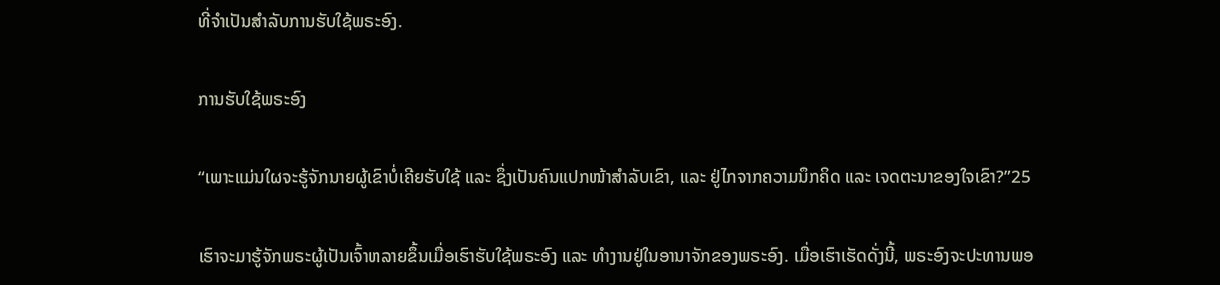ທີ່ຈຳເປັນສຳລັບການຮັບໃຊ້ພຣະອົງ.

ການຮັບໃຊ້ພຣະອົງ

“ເພາະແມ່ນໃຜຈະຮູ້ຈັກນາຍຜູ້ເຂົາບໍ່ເຄີຍຮັບໃຊ້ ແລະ ຊຶ່ງເປັນຄົນແປກໜ້າສຳລັບເຂົາ, ແລະ ຢູ່ໄກຈາກຄວາມນຶກຄິດ ແລະ ເຈດຕະນາຂອງໃຈເຂົາ?”25

ເຮົາຈະມາຮູ້ຈັກພຣະຜູ້ເປັນເຈົ້າຫລາຍຂຶ້ນເມື່ອເຮົາຮັບໃຊ້ພຣະອົງ ແລະ ທຳງານຢູ່ໃນອານາຈັກຂອງພຣະອົງ. ເມື່ອເຮົາເຮັດດັ່ງນີ້, ພຣະອົງຈະປະທານພອ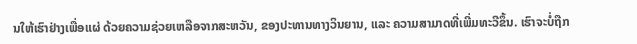ນໃຫ້ເຮົາຢ່າງເພື່ອແຜ່ ດ້ວຍຄວາມຊ່ວຍເຫລືອຈາກສະຫວັນ, ຂອງປະທານທາງວິນຍານ, ແລະ ຄວາມສາມາດທີ່ເພີ່ມທະວີຂຶ້ນ. ເຮົາຈະບໍ່ຖືກ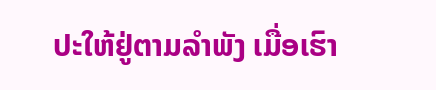ປະໃຫ້ຢູ່ຕາມລຳພັງ ເມື່ອເຮົາ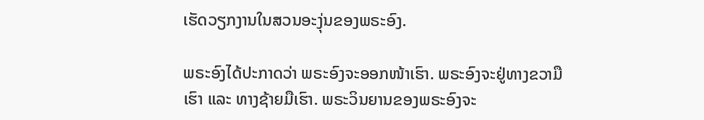ເຮັດວຽກງານໃນສວນອະງຸ່ນຂອງພຣະອົງ.

ພຣະອົງໄດ້ປະກາດວ່າ ພຣະອົງຈະອອກໜ້າເຮົາ. ພຣະອົງຈະຢູ່ທາງຂວາມືເຮົາ ແລະ ທາງຊ້າຍມືເຮົາ. ພຣະວິນຍານຂອງພຣະອົງຈະ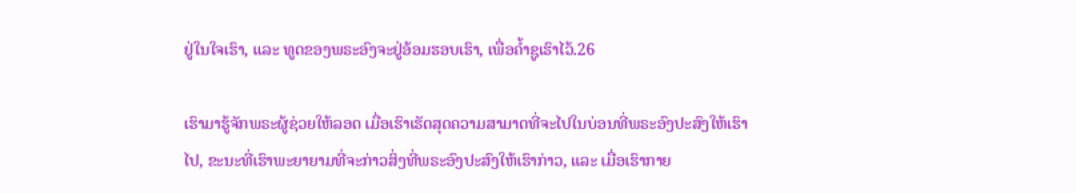ຢູ່ໃນໃຈເຮົາ, ແລະ ທູດຂອງພຣະອົງຈະຢູ່ອ້ອມຮອບເຮົາ, ເພື່ອຄ້ຳຊູເຮົາໄວ້.26

ເຮົາມາຮູ້ຈັກພຣະຜູ້ຊ່ວຍໃຫ້ລອດ ເມື່ອເຮົາເຮັດສຸດຄວາມສາມາດທີ່ຈະໄປໃນບ່ອນທີ່ພຣະອົງປະສົງໃຫ້ເຮົາໄປ, ຂະນະທີ່ເຮົາພະຍາຍາມທີ່ຈະກ່າວສິ່ງທີ່ພຣະອົງປະສົງໃຫ້ເຮົາກ່າວ, ແລະ ເມື່ອເຮົາກາຍ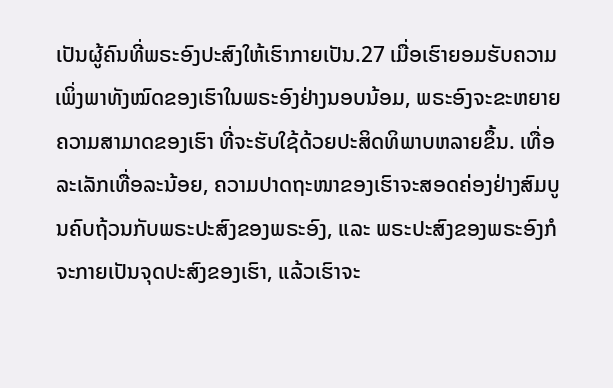ເປັນຜູ້ຄົນທີ່ພຣະອົງປະສົງໃຫ້ເຮົາກາຍເປັນ.27 ເມື່ອເຮົາຍອມຮັບຄວາມເພິ່ງພາທັງໝົດຂອງເຮົາໃນພຣະອົງຢ່າງນອບນ້ອມ, ພຣະອົງຈະຂະຫຍາຍຄວາມສາມາດຂອງເຮົາ ທີ່ຈະຮັບໃຊ້ດ້ວຍປະສິດທິພາບຫລາຍຂຶ້ນ. ເທື່ອລະເລັກເທື່ອລະນ້ອຍ, ຄວາມປາດຖະໜາຂອງເຮົາຈະສອດຄ່ອງຢ່າງສົມບູນຄົບຖ້ວນກັບພຣະປະສົງຂອງພຣະອົງ, ແລະ ພຣະປະສົງຂອງພຣະອົງກໍຈະກາຍເປັນຈຸດປະສົງຂອງເຮົາ, ແລ້ວເຮົາຈະ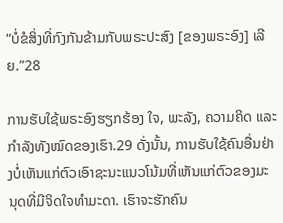“ບໍ່ຂໍສິ່ງທີ່ກົງກັນຂ້າມກັບພຣະປະສົງ [ຂອງພຣະອົງ] ເລີຍ.”28

ການຮັບໃຊ້ພຣະອົງຮຽກຮ້ອງ ໃຈ, ພະລັງ, ຄວາມຄິດ ແລະ ກຳລັງທັງໝົດຂອງເຮົາ.29 ດັ່ງນັ້ນ, ການຮັບໃຊ້ຄົນອື່ນຢ່າງບໍ່ເຫັນແກ່ຕົວເອົາຊະນະແນວໂນ້ມທີ່ເຫັນແກ່ຕົວຂອງມະນຸດທີ່ມີຈິດໃຈທຳມະດາ. ເຮົາຈະຮັກຄົນ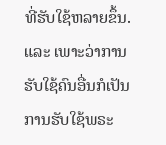ທີ່ຮັບໃຊ້ຫລາຍຂຶ້ນ. ແລະ ເພາະວ່າການຮັບໃຊ້ຄົນອື່ນກໍເປັນການຮັບໃຊ້ພຣະ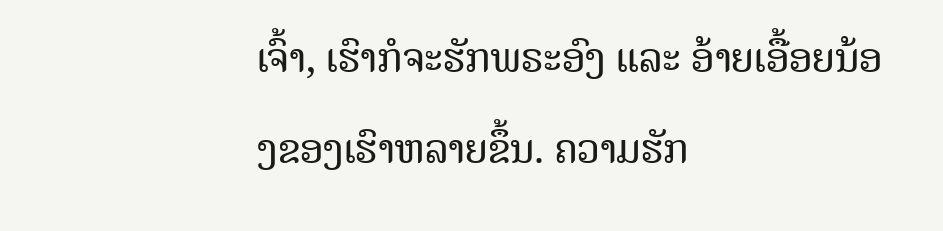ເຈົ້າ, ເຮົາກໍຈະຮັກພຣະອົງ ແລະ ອ້າຍເອື້ອຍນ້ອງຂອງເຮົາຫລາຍຂຶ້ນ. ຄວາມຮັກ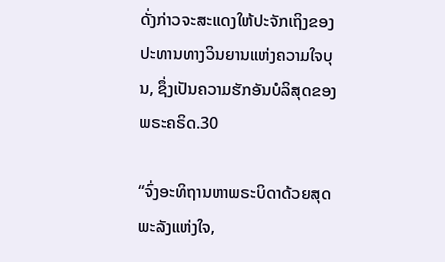ດັ່ງກ່າວຈະສະແດງໃຫ້ປະຈັກເຖິງຂອງປະທານທາງວິນຍານແຫ່ງຄວາມໃຈບຸນ, ຊຶ່ງເປັນຄວາມຮັກອັນບໍລິສຸດຂອງພຣະຄຣິດ.30

“ຈົ່ງອະທິຖານຫາພຣະບິດາດ້ວຍສຸດພະລັງແຫ່ງໃຈ,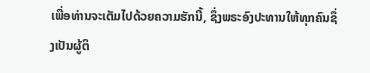ເພື່ອທ່ານຈະເຕັມໄປດ້ວຍຄວາມຮັກນີ້, ຊຶ່ງພຣະອົງປະທານໃຫ້ທຸກຄົນຊຶ່ງເປັນຜູ້ຕິ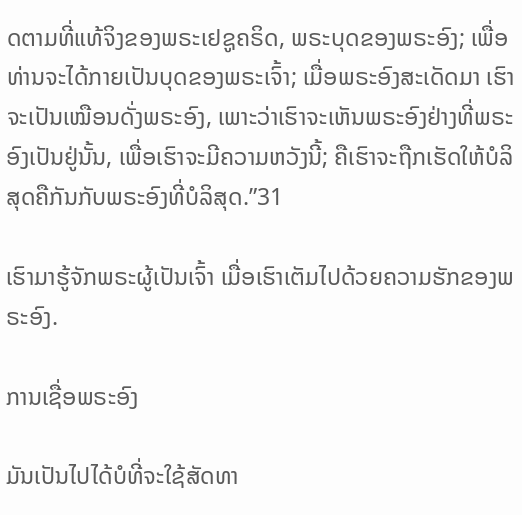ດຕາມທີ່ແທ້ຈິງຂອງພຣະເຢຊູຄຣິດ, ພຣະບຸດຂອງພຣະອົງ; ເພື່ອທ່ານຈະໄດ້ກາຍເປັນບຸດຂອງພຣະເຈົ້າ; ເມື່ອພຣະອົງສະເດັດມາ ເຮົາຈະເປັນເໝືອນດັ່ງພຣະອົງ, ເພາະວ່າເຮົາຈະເຫັນພຣະອົງຢ່າງທີ່ພຣະອົງເປັນຢູ່ນັ້ນ, ເພື່ອເຮົາຈະມີຄວາມຫວັງນີ້; ຄືເຮົາຈະຖືກເຮັດໃຫ້ບໍລິສຸດຄືກັນກັບພຣະອົງທີ່ບໍລິສຸດ.”31

ເຮົາມາຮູ້ຈັກພຣະຜູ້ເປັນເຈົ້າ ເມື່ອເຮົາເຕັມໄປດ້ວຍຄວາມຮັກຂອງພຣະອົງ.

ການເຊື່ອພຣະອົງ

ມັນເປັນໄປໄດ້ບໍທີ່ຈະໃຊ້ສັດທາ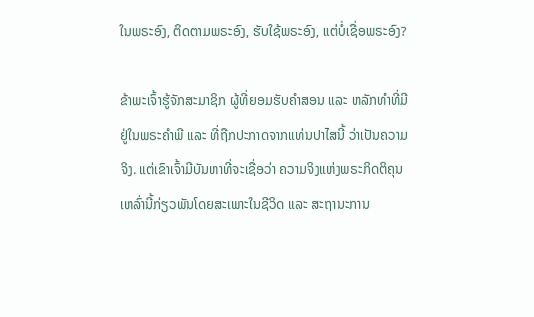ໃນພຣະອົງ, ຕິດຕາມພຣະອົງ, ຮັບໃຊ້ພຣະອົງ, ແຕ່ບໍ່ເຊື່ອພຣະອົງ?

ຂ້າພະເຈົ້າຮູ້ຈັກສະມາຊິກ ຜູ້ທີ່ຍອມຮັບຄຳສອນ ແລະ ຫລັກທຳທີ່ມີຢູ່ໃນພຣະຄຳພີ ແລະ ທີ່ຖືກປະກາດຈາກແທ່ນປາໄສນີ້ ວ່າເປັນຄວາມຈິງ. ແຕ່ເຂົາເຈົ້າມີບັນຫາທີ່ຈະເຊື່ອວ່າ ຄວາມຈິງແຫ່ງພຣະກິດຕິຄຸນເຫລົ່ານີ້ກ່ຽວພັນໂດຍສະເພາະໃນຊີວິດ ແລະ ສະຖານະການ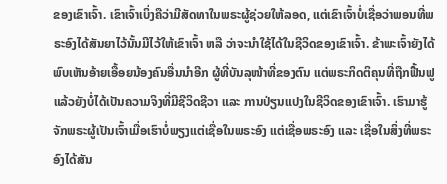ຂອງເຂົາເຈົ້າ. ເຂົາເຈົ້າເບິ່ງຄືວ່າມີສັດທາໃນພຣະຜູ້ຊ່ວຍໃຫ້ລອດ, ແຕ່ເຂົາເຈົ້າບໍ່ເຊື່ອວ່າພອນທີ່ພຣະອົງໄດ້ສັນຍາໄວ້ນັ້ນມີໄວ້ໃຫ້ເຂົາເຈົ້າ ຫລື ວ່າຈະນຳໃຊ້ໄດ້ໃນຊີວິດຂອງເຂົາເຈົ້າ. ຂ້າພະເຈົ້າຍັງໄດ້ພົບເຫັນອ້າຍເອື້ອຍນ້ອງຄົນອື່ນນຳອີກ ຜູ້ທີ່ບັນລຸໜ້າທີ່ຂອງຕົນ ແຕ່ພຣະກິດຕິຄຸນທີ່ຖືກຟື້ນຟູແລ້ວຍັງບໍ່ໄດ້ເປັນຄວາມຈິງທີ່ມີຊີວິດຊີວາ ແລະ ການປ່ຽນແປງໃນຊີວິດຂອງເຂົາເຈົ້າ. ເຮົາມາຮູ້ຈັກພຣະຜູ້ເປັນເຈົ້າເມື່ອເຮົາບໍ່ພຽງແຕ່ເຊື່ອໃນພຣະອົງ ແຕ່ເຊື່ອພຣະອົງ ແລະ ເຊື່ອໃນສິ່ງທີ່ພຣະອົງໄດ້ສັນ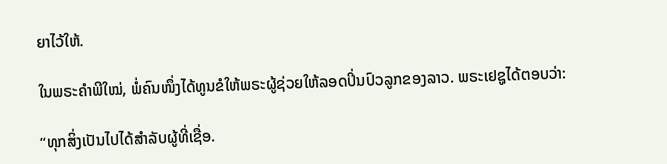ຍາໄວ້ໃຫ້.

ໃນພຣະຄຳພີໃໝ່, ພໍ່ຄົນໜຶ່ງໄດ້ທູນຂໍໃຫ້ພຣະຜູ້ຊ່ວຍໃຫ້ລອດປິ່ນປົວລູກຂອງລາວ. ພຣະເຢຊູໄດ້ຕອບວ່າ:

“ທຸກສິ່ງເປັນໄປໄດ້ສຳລັບຜູ້ທີ່ເຊື່ອ.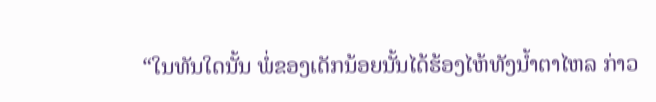“ໃນທັນໃດນັ້ນ ພໍ່ຂອງເດັກນ້ອຍນັ້ນໄດ້ຮ້ອງໄຫ້ທັງນ້ຳຕາໄຫລ ກ່າວ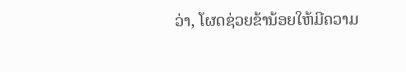ວ່າ, ໂຜດຊ່ວຍຂ້ານ້ອຍໃຫ້ມີຄວາມ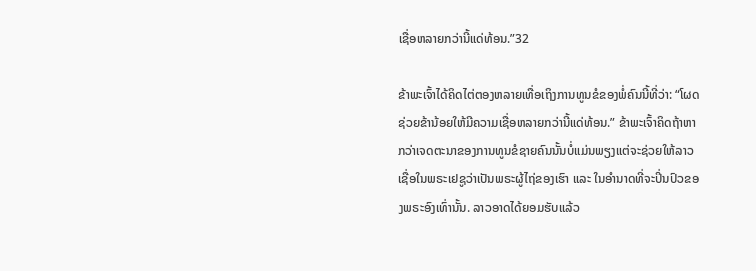ເຊື່ອຫລາຍກວ່ານີ້ແດ່ທ້ອນ.”32

ຂ້າພະເຈົ້າໄດ້ຄິດໄຕ່ຕອງຫລາຍເທື່ອເຖິງການທູນຂໍຂອງພໍ່ຄົນນີ້ທີ່ວ່າ: “ໂຜດຊ່ວຍຂ້ານ້ອຍໃຫ້ມີຄວາມເຊື່ອຫລາຍກວ່ານີ້ແດ່ທ້ອນ.” ຂ້າພະເຈົ້າຄິດຖ້າຫາກວ່າເຈດຕະນາຂອງການທູນຂໍຊາຍຄົນນັ້ນບໍ່ແມ່ນພຽງແຕ່ຈະຊ່ວຍໃຫ້ລາວເຊື່ອໃນພຣະເຢຊູວ່າເປັນພຣະຜູ້ໄຖ່ຂອງເຮົາ ແລະ ໃນອຳນາດທີ່ຈະປິ່ນປົວຂອງພຣະອົງເທົ່ານັ້ນ. ລາວອາດໄດ້ຍອມຮັບແລ້ວ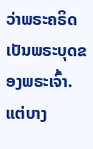ວ່າພຣະຄຣິດເປັນພຣະບຸດຂອງພຣະເຈົ້າ. ແຕ່ບາງ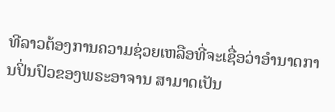ທີລາວຕ້ອງການຄວາມຊ່ວຍເຫລືອທີ່ຈະເຊື່ອວ່າອຳນາດການປິ່ນປົວຂອງພຣະອາຈານ ສາມາດເປັນ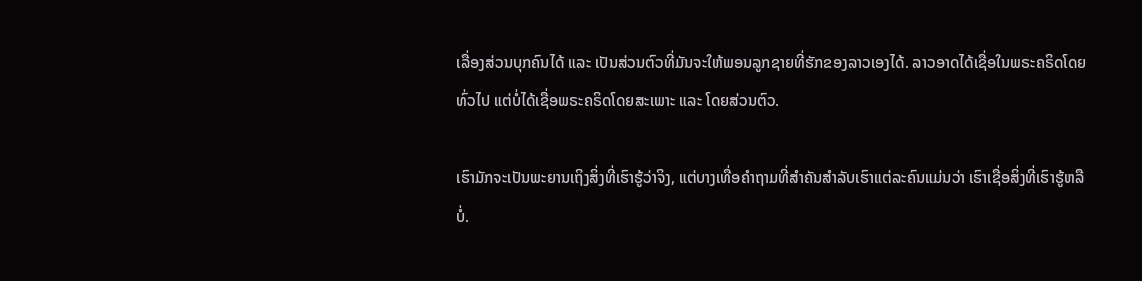ເລື່ອງສ່ວນບຸກຄົນໄດ້ ແລະ ເປັນສ່ວນຕົວທີ່ມັນຈະໃຫ້ພອນລູກຊາຍທີ່ຮັກຂອງລາວເອງໄດ້. ລາວອາດໄດ້ເຊື່ອໃນພຣະຄຣິດໂດຍທົ່ວໄປ ແຕ່ບໍ່ໄດ້ເຊື່ອພຣະຄຣິດໂດຍສະເພາະ ແລະ ໂດຍສ່ວນຕົວ.

ເຮົາມັກຈະເປັນພະຍານເຖິງສິ່ງທີ່ເຮົາຮູ້ວ່າຈິງ, ແຕ່ບາງເທື່ອຄຳຖາມທີ່ສຳຄັນສຳລັບເຮົາແຕ່ລະຄົນແມ່ນວ່າ ເຮົາເຊື່ອສິ່ງທີ່ເຮົາຮູ້ຫລືບໍ່.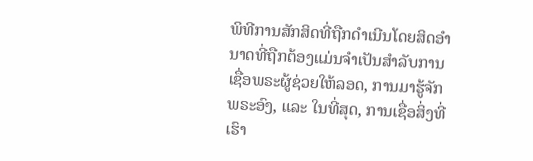ພິທີການສັກສິດທີ່ຖືກດຳເນີນໂດຍສິດອຳນາດທີ່ຖືກຕ້ອງແມ່ນຈຳເປັນສຳລັບການເຊື່ອພຣະຜູ້ຊ່ວຍໃຫ້ລອດ, ການມາຮູ້ຈັກພຣະອົງ, ແລະ ໃນທີ່ສຸດ, ການເຊື່ອສິ່ງທີ່ເຮົາ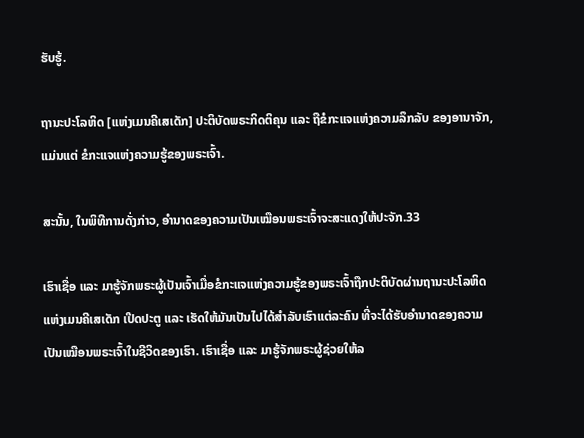ຮັບຮູ້.

ຖານະປະໂລຫິດ [ແຫ່ງເມນຄີເສເດັກ] ປະຕິບັດພຣະກິດຕິຄຸນ ແລະ ຖືຂໍກະແຈແຫ່ງຄວາມລຶກລັບ ຂອງອານາຈັກ, ແມ່ນແຕ່ ຂໍກະແຈແຫ່ງຄວາມຮູ້ຂອງພຣະເຈົ້າ.

ສະນັ້ນ, ໃນພິທີການດັ່ງກ່າວ, ອຳນາດຂອງຄວາມເປັນເໝືອນພຣະເຈົ້າຈະສະແດງໃຫ້ປະຈັກ.33

ເຮົາເຊື່ອ ແລະ ມາຮູ້ຈັກພຣະຜູ້ເປັນເຈົ້າເມື່ອຂໍກະແຈແຫ່ງຄວາມຮູ້ຂອງພຣະເຈົ້າຖືກປະຕິບັດຜ່ານຖານະປະໂລຫິດແຫ່ງເມນຄີເສເດັກ ເປີດປະຕູ ແລະ ເຮັດໃຫ້ມັນເປັນໄປໄດ້ສຳລັບເຮົາແຕ່ລະຄົນ ທີ່ຈະໄດ້ຮັບອຳນາດຂອງຄວາມເປັນເໝືອນພຣະເຈົ້າໃນຊີວິດຂອງເຮົາ. ເຮົາເຊື່ອ ແລະ ມາຮູ້ຈັກພຣະຜູ້ຊ່ວຍໃຫ້ລ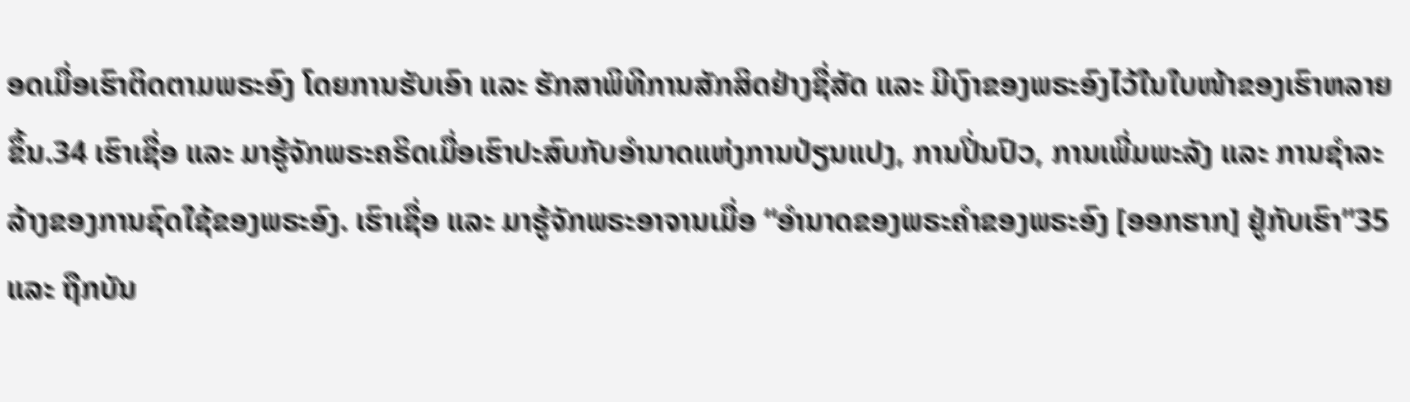ອດເມື່ອເຮົາຕິດຕາມພຣະອົງ ໂດຍການຮັບເອົາ ແລະ ຮັກສາພິທີການສັກສິດຢ່າງຊື່ສັດ ແລະ ມີເງົາຂອງພຣະອົງໄວ້ໃນໃບໜ້າຂອງເຮົາຫລາຍຂຶ້ນ.34 ເຮົາເຊື່ອ ແລະ ມາຮູ້ຈັກພຣະຄຣິດເມື່ອເຮົາປະສົບກັບອຳນາດແຫ່ງການປ່ຽນແປງ, ການປິ່ນປົວ, ການເພີ່ມພະລັງ ແລະ ການຊຳລະລ້າງຂອງການຊົດໃຊ້ຂອງພຣະອົງ. ເຮົາເຊື່ອ ແລະ ມາຮູ້ຈັກພຣະອາຈານເມື່ອ “ອຳນາດຂອງພຣະຄຳຂອງພຣະອົງ [ອອກຮາກ] ຢູ່ກັບເຮົາ”35 ແລະ ຖືກບັນ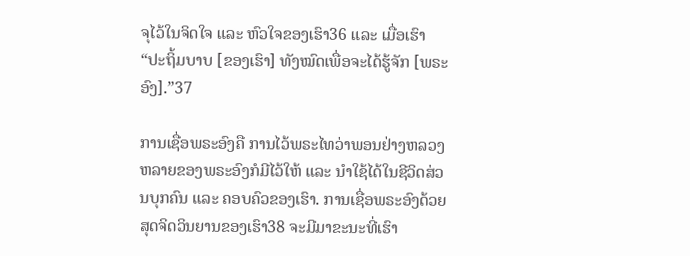ຈຸໄວ້ໃນຈິດໃຈ ແລະ ຫົວໃຈຂອງເຮົາ36 ແລະ ເມື່ອເຮົາ “ປະຖິ້ມບາບ [ຂອງເຮົາ] ທັງໝົດເພື່ອຈະໄດ້ຮູ້ຈັກ [ພຣະອົງ].”37

ການເຊື່ອພຣະອົງຄື ການໄວ້ພຣະໄທວ່າພອນຢ່າງຫລວງຫລາຍຂອງພຣະອົງກໍມີໄວ້ໃຫ້ ແລະ ນຳໃຊ້ໄດ້ໃນຊີວິດສ່ວນບຸກຄົນ ແລະ ຄອບຄົວຂອງເຮົາ. ການເຊື່ອພຣະອົງດ້ວຍສຸດຈິດວິນຍານຂອງເຮົາ38 ຈະມີມາຂະນະທີ່ເຮົາ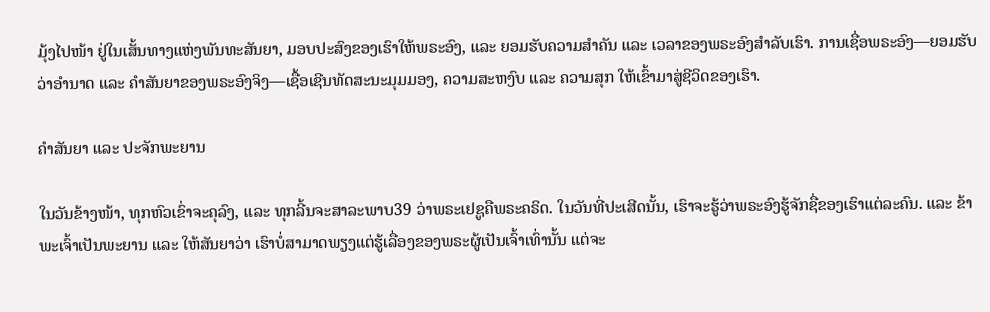ມຸ້ງໄປໜ້າ ຢູ່ໃນເສັ້ນທາງແຫ່ງພັນທະສັນຍາ, ມອບປະສົງຂອງເຮົາໃຫ້ພຣະອົງ, ແລະ ຍອມຮັບຄວາມສຳຄັນ ແລະ ເວລາຂອງພຣະອົງສຳລັບເຮົາ. ການເຊື່ອພຣະອົງ—ຍອມຮັບວ່າອຳນາດ ແລະ ຄຳສັນຍາຂອງພຣະອົງຈິງ—ເຊື້ອເຊີນທັດສະນະມຸມມອງ, ຄວາມສະຫງົບ ແລະ ຄວາມສຸກ ໃຫ້ເຂົ້າມາສູ່ຊີວິດຂອງເຮົາ.

ຄຳສັນຍາ ແລະ ປະຈັກພະຍານ

ໃນວັນຂ້າງໜ້າ, ທຸກຫົວເຂົ່າຈະຄຸລົງ, ແລະ ທຸກລີ້ນຈະສາລະພາບ39 ວ່າພຣະເຢຊູຄືພຣະຄຣິດ. ໃນວັນທີ່ປະເສີດນັ້ນ, ເຮົາຈະຮູ້ວ່າພຣະອົງຮູ້ຈັກຊື່ຂອງເຮົາແຕ່ລະຄົນ. ແລະ ຂ້າພະເຈົ້າເປັນພະຍານ ແລະ ໃຫ້ສັນຍາວ່າ ເຮົາບໍ່ສາມາດພຽງແຕ່ຮູ້ເລື່ອງຂອງພຣະຜູ້ເປັນເຈົ້າເທົ່ານັ້ນ ແຕ່ຈະ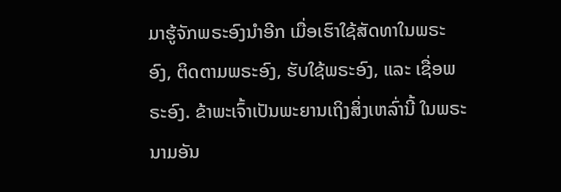ມາຮູ້ຈັກພຣະອົງນຳອີກ ເມື່ອເຮົາໃຊ້ສັດທາໃນພຣະອົງ, ຕິດຕາມພຣະອົງ, ຮັບໃຊ້ພຣະອົງ, ແລະ ເຊື່ອພຣະອົງ. ຂ້າພະເຈົ້າເປັນພະຍານເຖິງສິ່ງເຫລົ່ານີ້ ໃນພຣະນາມອັນ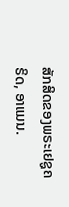ສັກສິດຂອງພຣະເຢຊູຄຣິດ, ອາແມນ.